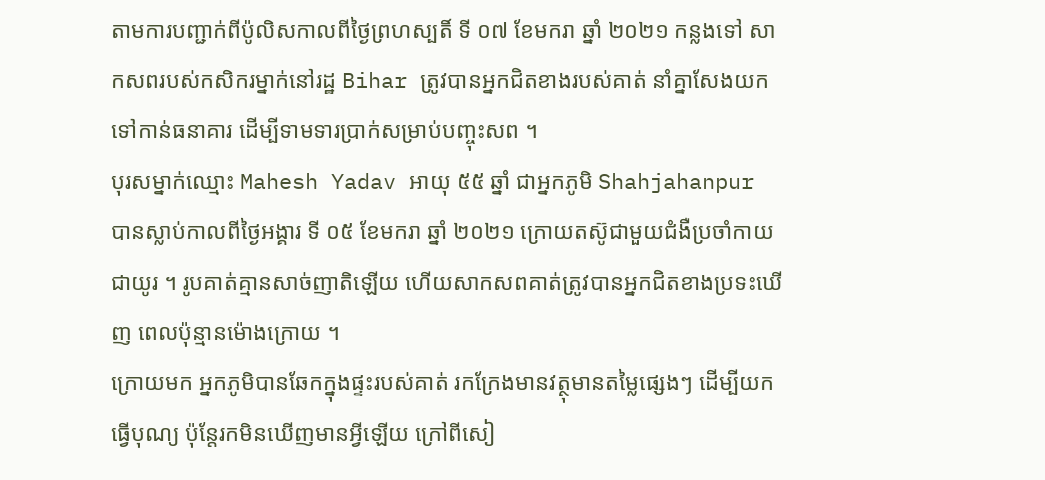តាមការបញ្ជាក់ពីប៉ូលិសកាលពីថ្ងៃព្រហស្បតិ៍ ទី ០៧ ខែមករា ឆ្នាំ ២០២១ កន្លងទៅ សាកសពរបស់កសិករម្នាក់នៅរដ្ឋ Bihar ត្រូវបានអ្នកជិតខាងរបស់គាត់ នាំគ្នាសែងយកទៅកាន់ធនាគារ ដើម្បីទាមទារប្រាក់សម្រាប់បញ្ចុះសព ។
បុរសម្នាក់ឈ្មោះ Mahesh Yadav អាយុ ៥៥ ឆ្នាំ ជាអ្នកភូមិ Shahjahanpur បានស្លាប់កាលពីថ្ងៃអង្គារ ទី ០៥ ខែមករា ឆ្នាំ ២០២១ ក្រោយតស៊ូជាមួយជំងឺប្រចាំកាយជាយូរ ។ រូបគាត់គ្មានសាច់ញាតិឡើយ ហើយសាកសពគាត់ត្រូវបានអ្នកជិតខាងប្រទះឃើញ ពេលប៉ុន្មានម៉ោងក្រោយ ។
ក្រោយមក អ្នកភូមិបានឆែកក្នុងផ្ទះរបស់គាត់ រកក្រែងមានវត្ថុមានតម្លៃផ្សេងៗ ដើម្បីយកធ្វើបុណ្យ ប៉ុន្តែរកមិនឃើញមានអ្វីឡើយ ក្រៅពីសៀ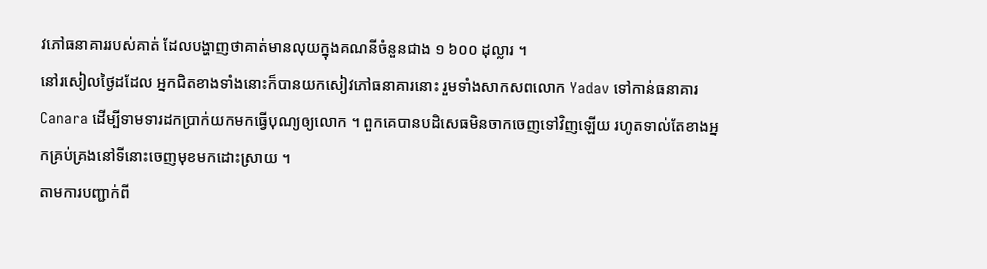វភៅធនាគាររបស់គាត់ ដែលបង្ហាញថាគាត់មានលុយក្នុងគណនីចំនួនជាង ១ ៦០០ ដុល្លារ ។
នៅរសៀលថ្ងៃដដែល អ្នកជិតខាងទាំងនោះក៏បានយកសៀវភៅធនាគារនោះ រួមទាំងសាកសពលោក Yadav ទៅកាន់ធនាគារ Canara ដើម្បីទាមទារដកប្រាក់យកមកធ្វើបុណ្យឲ្យលោក ។ ពួកគេបានបដិសេធមិនចាកចេញទៅវិញឡើយ រហូតទាល់តែខាងអ្នកគ្រប់គ្រងនៅទីនោះចេញមុខមកដោះស្រាយ ។
តាមការបញ្ជាក់ពី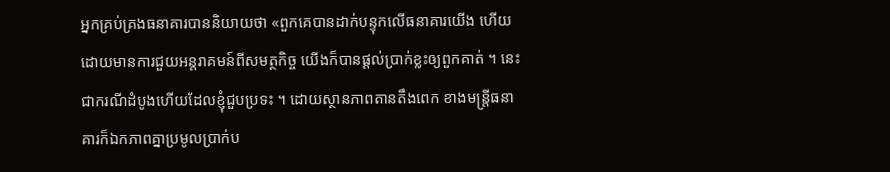អ្នកគ្រប់គ្រងធនាគារបាននិយាយថា «ពួកគេបានដាក់បន្ទុកលើធនាគារយើង ហើយដោយមានការជួយអន្តរាគមន៍ពីសមត្ថកិច្ច យើងក៏បានផ្ដល់ប្រាក់ខ្លះឲ្យពួកគាត់ ។ នេះជាករណីដំបូងហើយដែលខ្ញុំជួបប្រទះ ។ ដោយស្ថានភាពតានតឹងពេក ខាងមន្ត្រីធនាគារក៏ឯកភាពគ្នាប្រមូលប្រាក់ប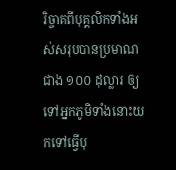រិច្ចាគពីបុគ្គលិកទាំងអស់សរុបបានប្រមាណជាង ១០០ ដុល្លារ ឲ្យទៅអ្នកភូមិទាំងនោះយកទៅធ្វើបុ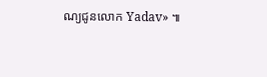ណ្យជូនលោក Yadav» ៕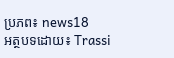ប្រភព៖ news18
អត្ថបទដោយ៖ Trassi